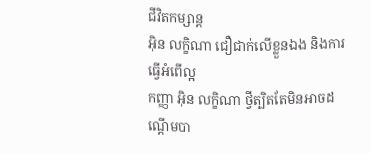ជីវិតកម្សាន្ដ
អ៊ិន លក្ខិណា ជឿជាក់លើខ្លួនឯង និងការធ្វើអំពើល្អ
កញ្ញា អ៊ិន លក្ខិណា ថ្វីត្បិតតែមិនអាចដណ្ដើមបា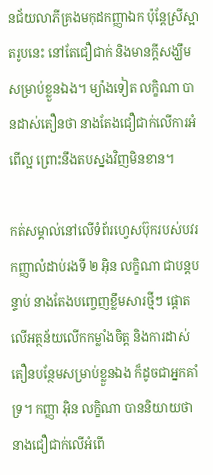នជ័យលាភីគ្រងមកុដកញ្ញាឯក ប៉ុន្តែស្រីស្អាតរូបនេះ នៅតែជឿជាក់ និងមានក្ដីសង្ឃឹមសម្រាប់ខ្លួនឯង។ ម្យ៉ាងទៀត លក្ខិណា បានដាស់តឿនថា នាងតែងជឿជាក់លើការអំពើល្អ ព្រោះនឹងតបស្នងវិញមិនខាន។

កត់សម្គាល់នៅលើទំព័រហ្វេសប៊ុករបស់បវរកញ្ញាលំដាប់រងទី ២ អ៊ិន លក្ខិណា ជាបន្តបន្ទាប់ នាងតែងបញ្ចេញខ្លឹមសារថ្មីៗ ផ្ដោតលើអត្ថន័យលើកកម្លាំងចិត្ត និងការដាស់តឿនបន្ថែមសម្រាប់ខ្លួនឯង ក៏ដូចជាអ្នកគាំទ្រ។ កញ្ញា អ៊ិន លក្ខិណា បាននិយាយថា នាងជឿជាក់លើអំពើ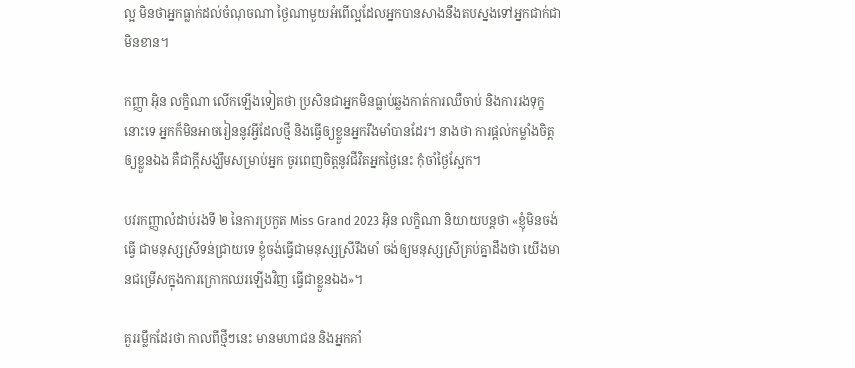ល្អ មិនថាអ្នកធ្លាក់ដល់ចំណុចណា ថ្ងៃណាមួយអំពើល្អដែលអ្នកបានសាងនឹងតបស្នងទៅអ្នកជាក់ជាមិនខាន។

កញ្ញា អ៊ិន លក្ខិណា លើកឡើងទៀតថា ប្រសិនជាអ្នកមិនធ្លាប់ឆ្លងកាត់ការឈឺចាប់ និងការរងទុក្ខនោះទេ អ្នកក៏មិនអាចរៀននូវអ្វីដែលថ្មី និងធ្វើឲ្យខ្លួនអ្នករឹងមាំបានដែរ។ នាងថា ការផ្ដល់កម្លាំងចិត្តឲ្យខ្លួនឯង គឺជាក្ដីសង្ឃឹមសម្រាប់អ្នក ចូរពេញចិត្តនូវជីវិតអ្នកថ្ងៃនេះ កុំចាំថ្ងៃស្អែក។

បវរកញ្ញាលំដាប់រងទី ២ នៃការប្រកួត Miss Grand 2023 អ៊ិន លក្ខិណា និយាយបន្តថា «ខ្ញុំមិនចង់ធ្វើ ជាមនុស្សស្រីទន់ជ្រាយទេ ខ្ញុំចង់ធ្វើជាមនុស្សស្រីរឹងមាំ ចង់ឲ្យមនុស្សស្រីគ្រប់គ្នាដឹងថា យើងមានជម្រើសក្នុងការក្រោកឈរឡើងវិញ ធ្វើជាខ្លួនឯង»។

គួររម្លឹកដែរថា កាលពីថ្មីៗនេះ មានមហាជន និងអ្នកគាំ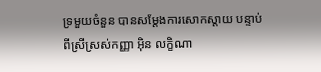ទ្រមួយចំនួន បានសម្ដែងការសោកស្ដាយ បន្ទាប់ពីស្រីស្រស់កញ្ញា អ៊ិន លក្ខិណា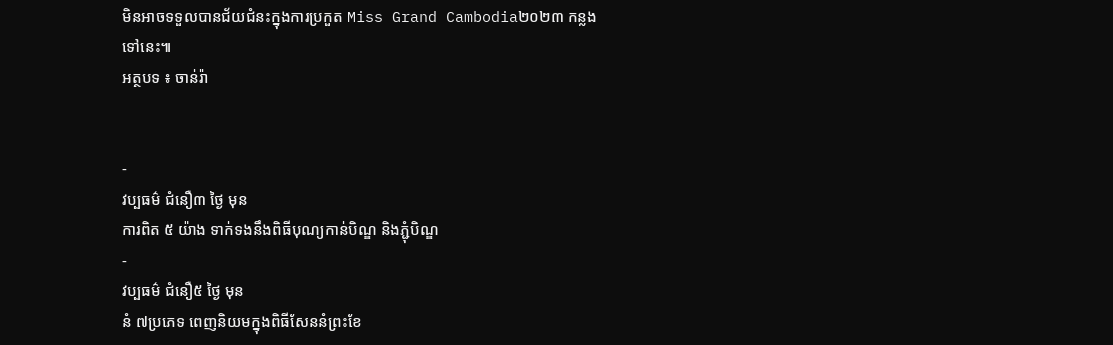មិនអាចទទួលបានជ័យជំនះក្នុងការប្រកួត Miss Grand Cambodia២០២៣ កន្លងទៅនេះ៕
អត្ថបទ ៖ ចាន់រ៉ា


-
វប្បធម៌ ជំនឿ៣ ថ្ងៃ មុន
ការពិត ៥ យ៉ាង ទាក់ទងនឹងពិធីបុណ្យកាន់បិណ្ឌ និងភ្ជុំបិណ្ឌ
-
វប្បធម៌ ជំនឿ៥ ថ្ងៃ មុន
នំ ៧ប្រភេទ ពេញនិយមក្នុងពិធីសែននំព្រះខែ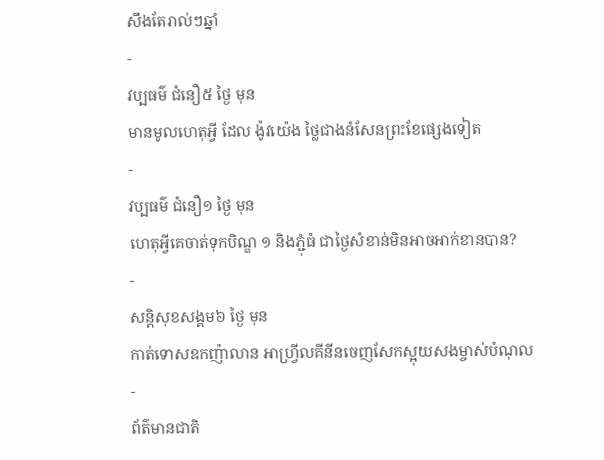សឹងតែរាល់ៗឆ្នាំ
-
វប្បធម៌ ជំនឿ៥ ថ្ងៃ មុន
មានមូលហេតុអ្វី ដែល ង៉ូវយ៉េង ថ្លៃជាងនំសែនព្រះខែផ្សេងទៀត
-
វប្បធម៌ ជំនឿ១ ថ្ងៃ មុន
ហេតុអ្វីគេចាត់ទុកបិណ្ឌ ១ និងភ្ជុំធំ ជាថ្ងៃសំខាន់មិនអាចអាក់ខានបាន?
-
សន្តិសុខសង្គម៦ ថ្ងៃ មុន
កាត់ទោសឧកញ៉ាលាន អាហ្វ្រីលគីនីនចេញសែកស្អុយសងម្ចាស់បំណុល
-
ព័ត៌មានជាតិ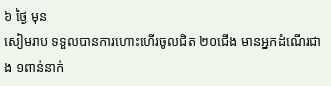៦ ថ្ងៃ មុន
សៀមរាប ទទួលបានការហោះហើរចូលជិត ២០ជើង មានអ្នកដំណើរជាង ១ពាន់នាក់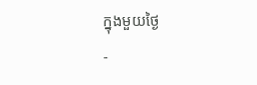ក្នុងមួយថ្ងៃ
-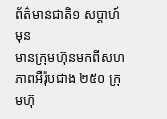ព័ត៌មានជាតិ១ សប្តាហ៍ មុន
មានក្រុមហ៊ុនមកពីសហភាពអឺរ៉ុបជាង ២៥០ ក្រុមហ៊ុ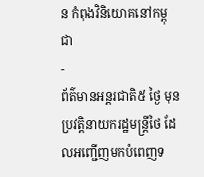ន កំពុងវិនិយោគនៅកម្ពុជា
-
ព័ត៌មានអន្ដរជាតិ៥ ថ្ងៃ មុន
ប្រវត្តិនាយករដ្ឋមន្ត្រីថៃ ដែលអញ្ជើញមកបំពេញទ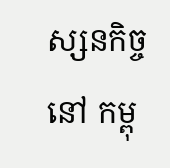ស្សនកិច្ចនៅ កម្ពុ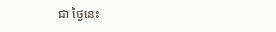ជា ថ្ងៃនេះ